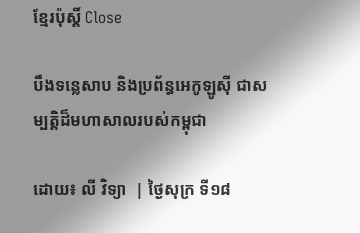ខ្មែរប៉ុស្ដិ៍ Close

បឹងទន្លេសាប និងប្រព័ន្ធអេកូឡូស៊ី ជាសម្បត្តិដ៏មហាសាលរបស់កម្ពុជា

ដោយ៖ លី វិទ្យា  | ថ្ងៃសុក្រ ទី១៨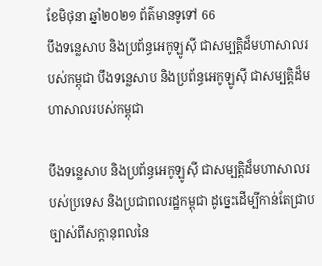ខែមិថុនា ឆ្នាំ២០២១ ព័ត៌មានទូទៅ 66
បឹងទន្លេសាប និងប្រព័ន្ធអេកូឡូស៊ី ជាសម្បត្តិដ៏មហាសាលរបស់កម្ពុជា បឹងទន្លេសាប និងប្រព័ន្ធអេកូឡូស៊ី ជាសម្បត្តិដ៏មហាសាលរបស់កម្ពុជា

បឹងទន្លេសាប និងប្រព័ន្ធអេកូឡូស៊ី ជាសម្បត្តិដ៏មហាសាលរបស់ប្រទេស និងប្រជាពលរដ្ឋកម្ពុជា ដូច្នេះដើម្បីកាន់តែជ្រាបច្បាស់ពីសក្តានុពលនៃ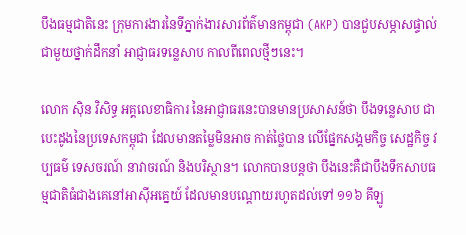បឹងធម្មជាតិនេះ ក្រុមការងារនៃទីភ្នាក់ងារសារព័ត៌មានកម្ពុជា (AKP) បានជួបសម្ភាសផ្ទាល់ជាមួយថ្នាក់ដឹកនាំ អាជ្ញាធរទន្លេសាប កាលពីពេលថ្មីៗនេះ។

លោក ស៊ិន វិសិទ្ធ អគ្គលេខាធិការ នៃអាជ្ញាធរនេះបានមានប្រសាសន៍ថា បឹងទន្លេសាប ជាបេះដូងនៃប្រទេសកម្ពុជា ដែលមានតម្លៃមិនអាច កាត់ថ្លៃបាន លើផ្នែកសង្គមកិច្ច សេដ្ឋកិច្ច វប្បធម៌ ទេសចរណ៍ នាវាចរណ៍ និងបរិស្ថាន។ លោកបានបន្តថា បឹងនេះគឺជាបឹងទឹកសាបធម្មជាតិធំជាងគេនៅអាស៊ីអគ្នេយ៍ ដែលមានបណ្តោយរហូតដល់ទៅ ១១៦ គីឡូ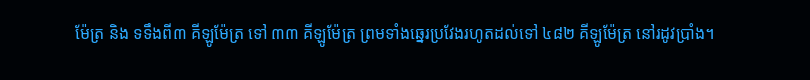ម៉ែត្រ និង ទទឹងពី៣ គីឡូម៉ែត្រ ទៅ ៣៣ គីឡូម៉ែត្រ ព្រមទាំងឆ្នេរប្រវែងរហូតដល់ទៅ ៤៨២ គីឡូម៉ែត្រ នៅរដូវប្រាំង។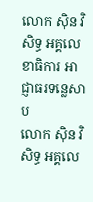លោក ស៊ិន វិសិទ្ធ អគ្គលេខាធិការ អាជ្ញាធរទន្លេសាប
លោក ស៊ិន វិសិទ្ធ អគ្គលេ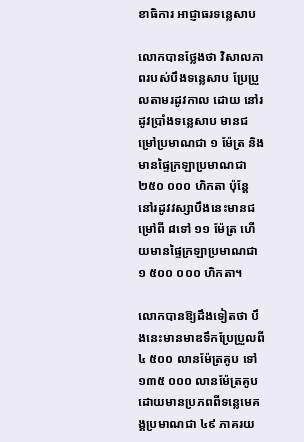ខាធិការ អាជ្ញាធរទន្លេសាប

លោកបានថ្លែងថា វិសាលភាពរបស់បឹងទន្លេសាប ប្រែប្រួលតាមរដូវកាល ដោយ នៅរដូវប្រាំងទន្លេសាប មានជម្រៅប្រមាណជា ១ ម៉ែត្រ និងមានផ្ទៃក្រឡាប្រមាណជា ២៥០ ០០០ ហិកតា ប៉ុន្តែ នៅរដូវវស្សាបឹងនេះមានជម្រៅពី ៨ទៅ ១១ ម៉ែត្រ ហើយមានផ្ទៃក្រឡាប្រមាណជា ១ ៥០០ ០០០ ហិកតា។

លោកបានឱ្យដឹងទៀតថា បឹងនេះមានមាឌទឹកប្រែប្រួលពី ៤ ៥០០ លានម៉ែត្រគូប ទៅ ១៣៥ ០០០ លានម៉ែត្រគូប ដោយមានប្រភពពីទន្លេមេគង្គប្រមាណជា ៤៩ ភាគរយ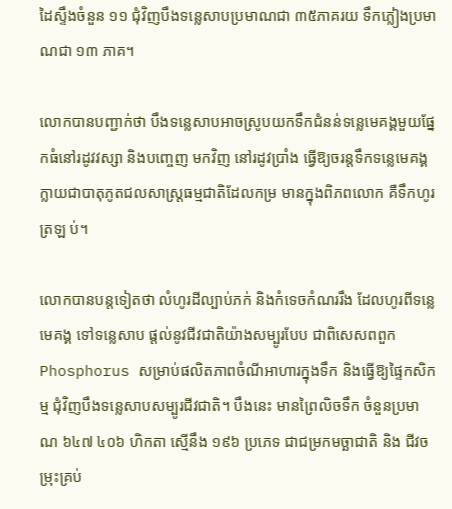ដៃស្ទឹងចំនួន ១១ ជុំវិញបឹងទន្លេសាបប្រមាណជា ៣៥ភាគរយ ទឹកភ្លៀងប្រមាណជា ១៣ ភាគ។

លោកបានបញ្ជាក់ថា បឹងទន្លេសាបអាចស្រូបយកទឹកជំនន់ទន្លេមេគង្គមួយផ្នែកធំនៅរដូវវស្សា និងបញ្ចេញ មកវិញ នៅរដូវប្រាំង ធ្វើឱ្យចរន្តទឹកទន្លេមេគង្គ ក្លាយជាបាតុភូតជលសាស្រ្តធម្មជាតិដែលកម្រ មានក្នុងពិភពលោក គឺទឹកហូរត្រឡ ប់។

លោកបានបន្តទៀតថា លំហូរដីល្បាប់ភក់ និងកំទេចកំណររឹង ដែលហូរពីទន្លេមេគង្គ ទៅទន្លេសាប ផ្តល់នូវជីវជាតិយ៉ាងសម្បូរបែប ជាពិសេសពពួក Phosphorus សម្រាប់ផលិតភាពចំណីអាហារក្នុងទឹក និងធ្វើឱ្យផ្ទៃកសិកម្ម ជុំវិញបឹងទន្លេសាបសម្បូរជីវជាតិ។ បឹងនេះ មានព្រៃលិចទឹក ចំនួនប្រមាណ ៦៤៧ ៤០៦ ហិកតា ស្មើនឹង ១៩៦ ប្រភេទ ជាជម្រកមច្ឆាជាតិ និង ជីវចម្រុះគ្រប់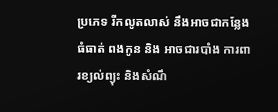ប្រភេទ រីកលូតលាស់ នឹងអាចជាកន្លែងធំធាត់ ពងកូន និង អាចជារបាំង ការពារខ្យល់ព្យុះ និងសំណឹ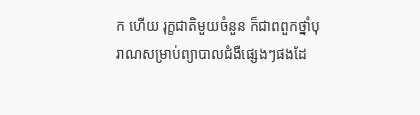ក ហើយ រុក្ខជាតិមួយចំនួន ក៏ជាពពួកថ្នាំបុរាណសម្រាប់ព្យាបាលជំងឺផ្សេងៗផងដែ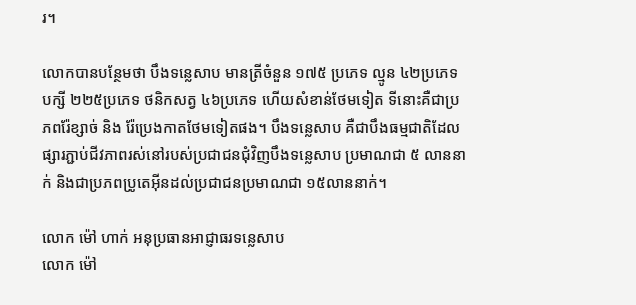រ។

លោកបានបន្ថែមថា បឹងទន្លេសាប មានត្រីចំនួន ១៧៥ ប្រភេទ ល្មូន ៤២ប្រភេទ បក្សី ២២៥ប្រភេទ ថនិកសត្វ ៤៦ប្រភេទ ហើយសំខាន់ថែមទៀត ទីនោះគឺជាប្រភពរ៉ែខ្សាច់ និង រ៉ែប្រេងកាតថែមទៀតផង។ បឹងទន្លេសាប គឺជាបឹងធម្មជាតិដែលផ្សារភ្ជាប់ជីវភាពរស់នៅរបស់ប្រជាជនជុំវិញបឹងទន្លេសាប ប្រមាណជា ៥ លាននាក់ និងជាប្រភពប្រូតេអ៊ីនដល់ប្រជាជនប្រមាណជា ១៥លាននាក់។

លោក ម៉ៅ ហាក់ អនុប្រធានអាជ្ញាធរទន្លេសាប
លោក ម៉ៅ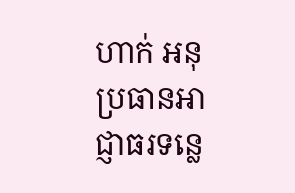ហាក់ អនុប្រធានអាជ្ញាធរទន្លេ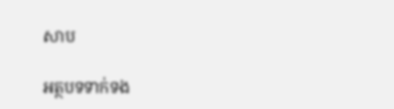សាប

អត្ថបទទាក់ទង